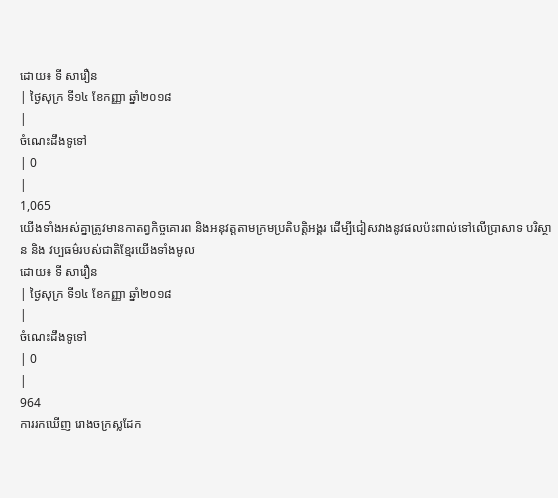ដោយ៖ ទី សារឿន
| ថ្ងៃសុក្រ ទី១៤ ខែកញ្ញា ឆ្នាំ២០១៨
|
ចំណេះដឹងទូទៅ
| 0
|
1,065
យើងទាំងអស់គ្នាត្រូវមានកាតព្វកិច្ចគោរព និងអនុវត្តតាមក្រមប្រតិបត្តិអង្គរ ដើម្បីជៀសវាងនូវផលប៉ះពាល់ទៅលើប្រាសាទ បរិស្ថាន និង វប្បធម៌របស់ជាតិខ្មែរយើងទាំងមូល
ដោយ៖ ទី សារឿន
| ថ្ងៃសុក្រ ទី១៤ ខែកញ្ញា ឆ្នាំ២០១៨
|
ចំណេះដឹងទូទៅ
| 0
|
964
ការរកឃើញ រោងចក្រស្លដែក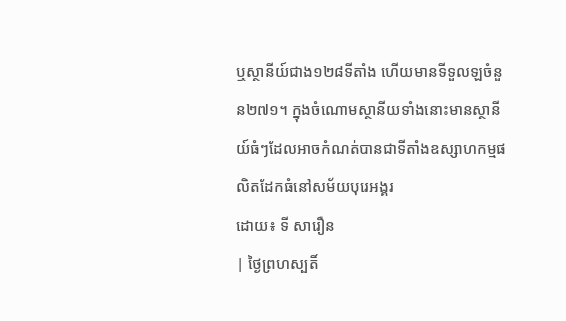ឬស្ថានីយ៍ជាង១២៨ទីតាំង ហើយមានទីទួលឡចំនួន២៧១។ ក្នុងចំណោមស្ថានីយទាំងនោះមានស្ថានីយ៍ធំៗដែលអាចកំណត់បានជាទីតាំងឧស្សាហកម្មផលិតដែកធំនៅសម័យបុរេអង្គរ
ដោយ៖ ទី សារឿន
| ថ្ងៃព្រហស្បតិ៍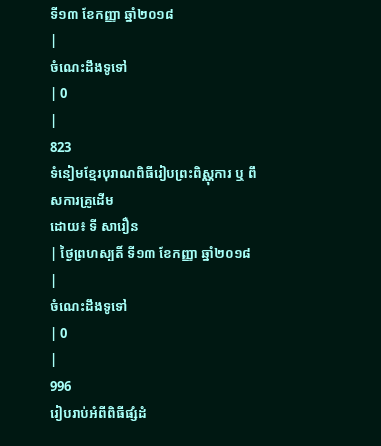ទី១៣ ខែកញ្ញា ឆ្នាំ២០១៨
|
ចំណេះដឹងទូទៅ
| 0
|
823
ទំនៀមខ្មែរបុរាណពិធីរៀបព្រះពិស្ណុការ ឬ ពឹសការគ្រូដើម
ដោយ៖ ទី សារឿន
| ថ្ងៃព្រហស្បតិ៍ ទី១៣ ខែកញ្ញា ឆ្នាំ២០១៨
|
ចំណេះដឹងទូទៅ
| 0
|
996
រៀបរាប់អំពីពិធីផ្សំដំ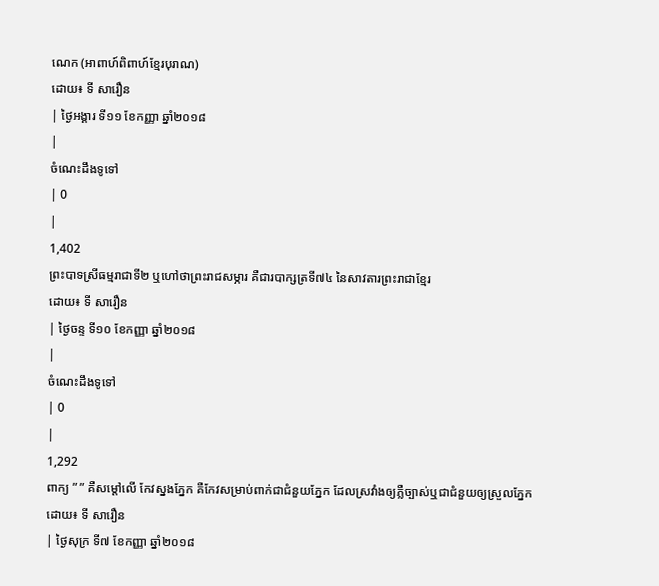ណេក (អាពាហ៍ពិពាហ៍ខ្មែរបុរាណ)
ដោយ៖ ទី សារឿន
| ថ្ងៃអង្គារ ទី១១ ខែកញ្ញា ឆ្នាំ២០១៨
|
ចំណេះដឹងទូទៅ
| 0
|
1,402
ព្រះបាទស្រីធម្មរាជាទី២ ឬហៅថាព្រះរាជសម្ភារ គឺជារបាក្សត្រទី៧៤ នៃសាវតារព្រះរាជាខ្មែរ
ដោយ៖ ទី សារឿន
| ថ្ងៃចន្ទ ទី១០ ខែកញ្ញា ឆ្នាំ២០១៨
|
ចំណេះដឹងទូទៅ
| 0
|
1,292
ពាក្យ ” ” គឺសម្តៅលើ កែវស្នងភ្នែក គឺកែវសម្រាប់ពាក់ជាជំនួយភ្នែក ដែលស្រវាំងឲ្យភ្លឺច្បាស់ឬជាជំនួយឲ្យស្រួលភ្នែក
ដោយ៖ ទី សារឿន
| ថ្ងៃសុក្រ ទី៧ ខែកញ្ញា ឆ្នាំ២០១៨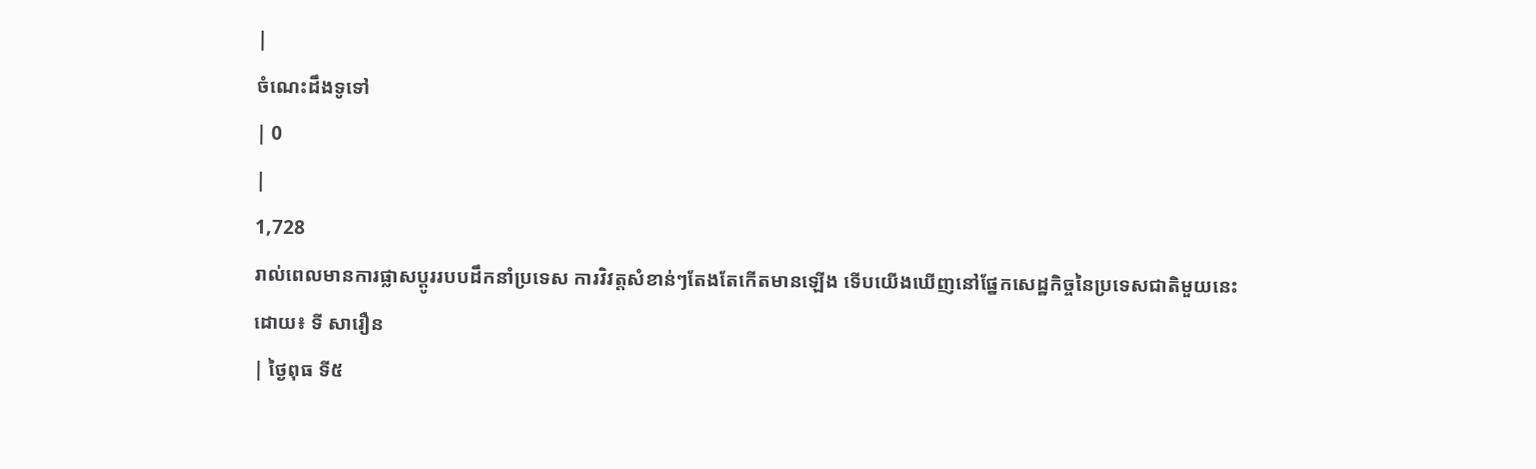|
ចំណេះដឹងទូទៅ
| 0
|
1,728
រាល់ពេលមានការផ្លាសប្ដូររបបដឹកនាំប្រទេស ការវិវត្តសំខាន់ៗតែងតែកើតមានឡើង ទើបយើងឃើញនៅផ្នែកសេដ្ឋកិច្ចនៃប្រទេសជាតិមួយនេះ
ដោយ៖ ទី សារឿន
| ថ្ងៃពុធ ទី៥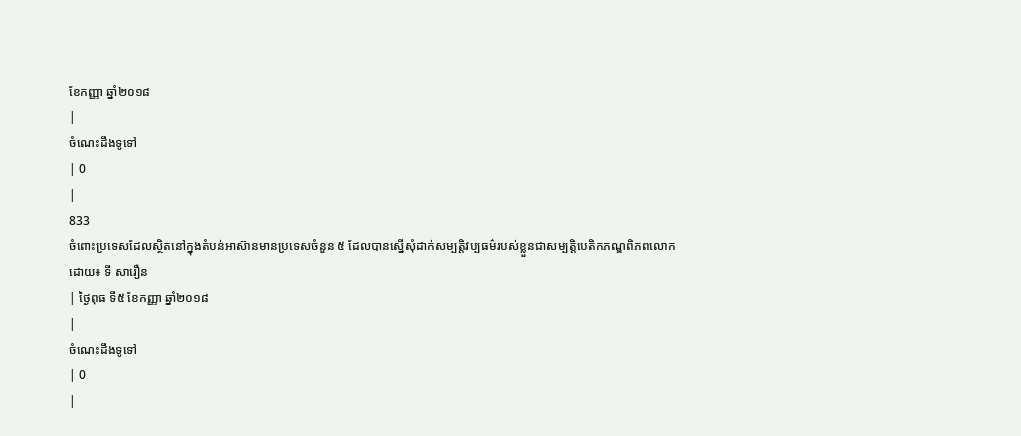ខែកញ្ញា ឆ្នាំ២០១៨
|
ចំណេះដឹងទូទៅ
| 0
|
833
ចំពោះប្រទេសដែលស្ថិតនៅក្នុងតំបន់អាស៊ានមានប្រទេសចំនួន ៥ ដែលបានស្នើសុំដាក់សម្បត្តិវប្បធម៌របស់ខ្លួនជាសម្បត្តិបេតិកភណ្ឌពិភពលោក
ដោយ៖ ទី សារឿន
| ថ្ងៃពុធ ទី៥ ខែកញ្ញា ឆ្នាំ២០១៨
|
ចំណេះដឹងទូទៅ
| 0
|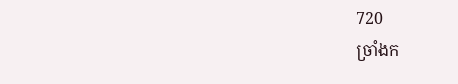720
ច្រាំងក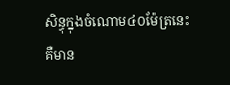សិន្ធុក្នុងចំណោម៤០ម៉ែត្រនេះ គឺមាន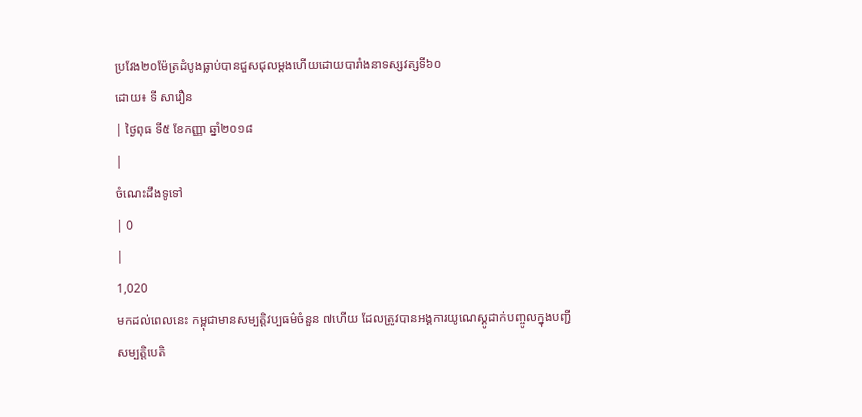ប្រវែង២០ម៉ែត្រដំបូងធ្លាប់បានជួសជុលម្តងហើយដោយបារាំងនាទស្សវត្សទី៦០
ដោយ៖ ទី សារឿន
| ថ្ងៃពុធ ទី៥ ខែកញ្ញា ឆ្នាំ២០១៨
|
ចំណេះដឹងទូទៅ
| 0
|
1,020
មកដល់ពេលនេះ កម្ពុជាមានសម្បត្តិវប្បធម៌ចំនួន ៧ហើយ ដែលត្រូវបានអង្គការយូណេស្គូដាក់បញ្ចូលក្នុងបញ្ជីសម្បត្តិបេតិ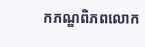កភណ្ឌពិភពលោក